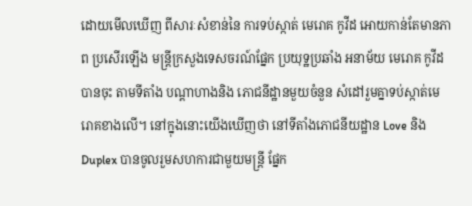ដោយមើលឃើញ ពីសារៈសំខាន់នៃ ការទប់ស្កាត់ មេរោគ កូវីដ អោយកាន់តែមានភាព ប្រសើរឡើង មន្ត្រីក្រសួងទេសចរណ៍ផ្នែក ប្រយុទ្ឋប្រឆាំង អនាម័យ មេរោគ កូវីដ បានចុះ តាមទីតាំង បណ្តាហាងនិង ភោជនីដ្ឋានមួយចំនួន សំដៅរួមគ្នាទប់ស្កាត់មេរោគខាងលើ។ នៅក្នុងនោះយើងឃើញថា នៅទីតាំងភោជនីយដ្ឋាន Love និង Duplex បានចូលរួមសហការជាមួយមន្ត្រី ផ្នែក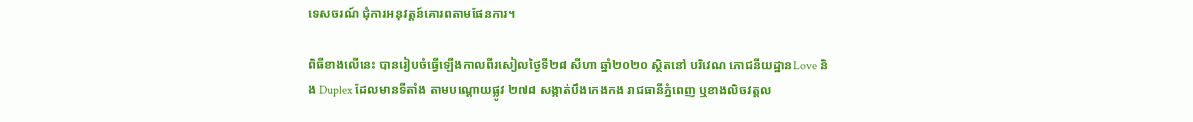ទេសចរណ៍ ជុំការអនុវត្តន៍គោរពតាមផែនការ។

ពិធីខាងលើនេះ បានរៀបចំធ្វើឡើងកាលពីរសៀលថ្ងៃទី២៨ សីហា ឆ្នាំ២០២០ ស្ថិតនៅ បរិវេណ ភោជនីយដ្ឋានLove និង Duplex ដែលមានទីតាំង តាមបណ្តោយផ្លូវ ២៧៨ សង្កាត់បឹងកេងកង រាជធានីភ្នំពេញ ឬខាងលិចវត្តល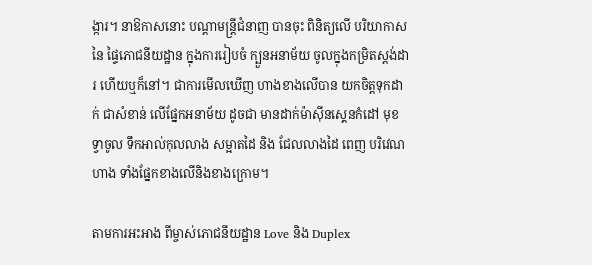ង្ការ។ នាឱកាសនោះ បណ្តាមន្ត្រីជំនាញ បានចុះ ពិនិត្យលើ បរិយាកាសនៃ ផ្ទៃភោជនីយដ្ឋាន ក្នុងការរៀបចំ ក្បួនអនាម័យ ចូលក្នុងកម្រិតស្តង់ដារ ហើយឬក៏នៅ។ ជាការមើលឃើញ ហាងខាងលើបាន យកចិត្តទុកដាក់ ជាសំខាន់ លើផ្នែកអនាម័យ ដូចជា មានដាក់ម៉ាសុីនស្គេនកំដៅ មុខទ្វាចូល ទឹកអាល់កុលលាង សម្អាតដៃ និង ជែលលាងដៃ ពេញ បរិវេណហាង ទាំងផ្នែកខាងលើនិងខាងក្រោម។

តាមការអះអាង ពីម្ចាស់ភោជនីយដ្ឋាន Love និង Duplex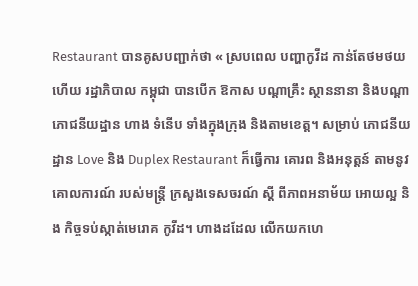Restaurant បានគូសបញ្ជាក់ថា « ស្របពេល បញ្ហាកូវីដ កាន់តែថមថយ ហើយ រដ្ឋាភិបាល កម្ពុជា បានបើក ឱកាស បណ្តាគ្រឹះ ស្ថាននានា និងបណ្តា ភោជនីយដ្ឋាន ហាង ទំនើប ទាំងក្នុងក្រុង និងតាមខេត្ត។ សម្រាប់ ភោជនីយដ្ឋាន Love និង Duplex Restaurant ក៏ធ្វើការ គោរព និងអនុត្តន៍ តាមនូវគោលការណ៍ របស់មន្ត្រី ក្រសួងទេសចរណ៍ ស្តី ពីភាពអនាម័យ អោយល្អ និង កិច្ចទប់ស្កាត់មេរោគ កូវីដ។ ហាងដដែល លើកយកហេ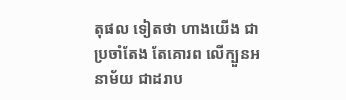តុផល ទៀតថា ហាងយើង ជាប្រចាំតែង តែគោរព លើក្បួនអនាម័យ ជាដរាប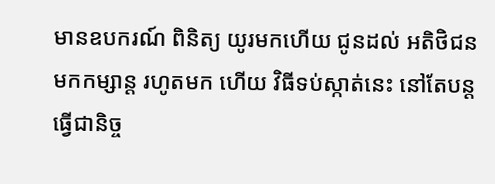មានឧបករណ៍ ពិនិត្យ យូរមកហើយ ជូនដល់ អតិថិជន មកកម្សាន្ត រហូតមក ហើយ វិធីទប់ស្កាត់នេះ នៅតែបន្ត ធ្វើជានិច្ច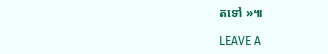តទៅ »៕

LEAVE A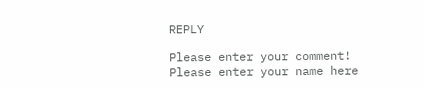REPLY

Please enter your comment!
Please enter your name here